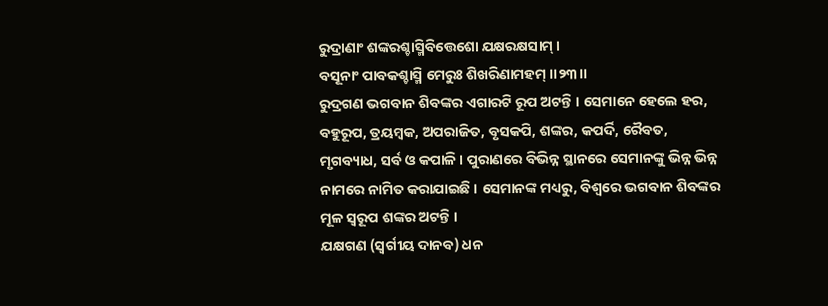ରୁଦ୍ରାଣାଂ ଶଙ୍କରଶ୍ଚାସ୍ମିବିତ୍ତେଶୋ ଯକ୍ଷରକ୍ଷସାମ୍ ।
ବସୂନାଂ ପାବକଶ୍ଚାସ୍ମି ମେରୁଃ ଶିଖରିଣାମହମ୍ ।।୨୩।।
ରୁଦ୍ରଗଣ ଭଗବାନ ଶିବଙ୍କର ଏଗାରଟି ରୂପ ଅଟନ୍ତି । ସେମାନେ ହେଲେ ହର, ବହୁରୂପ, ତ୍ରୟମ୍ବକ, ଅପରାଜିତ, ବୃସକପି, ଶଙ୍କର, କପର୍ଦି, ରୈବତ, ମୃଗବ୍ୟାଧ, ସର୍ବ ଓ କପାଳି । ପୁରାଣରେ ବିଭିନ୍ନ ସ୍ଥାନରେ ସେମାନଙ୍କୁ ଭିନ୍ନ ଭିନ୍ନ ନାମରେ ନାମିତ କରାଯାଇଛି । ସେମାନଙ୍କ ମଧ୍ୟରୁ, ବିଶ୍ୱରେ ଭଗବାନ ଶିବଙ୍କର ମୂଳ ସ୍ୱରୂପ ଶଙ୍କର ଅଟନ୍ତି ।
ଯକ୍ଷଗଣ (ସ୍ୱର୍ଗୀୟ ଦାନବ) ଧନ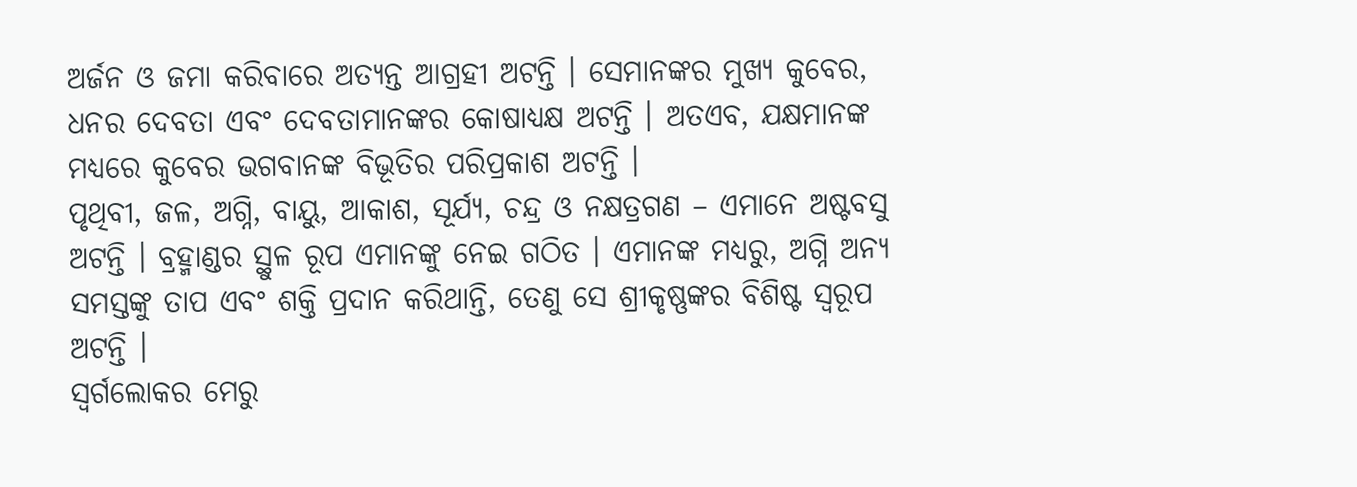ଅର୍ଜନ ଓ ଜମା କରିବାରେ ଅତ୍ୟନ୍ତ ଆଗ୍ରହୀ ଅଟନ୍ତି । ସେମାନଙ୍କର ମୁଖ୍ୟ କୁବେର, ଧନର ଦେବତା ଏବଂ ଦେବତାମାନଙ୍କର କୋଷାଧ୍ୟକ୍ଷ ଅଟନ୍ତି । ଅତଏବ, ଯକ୍ଷମାନଙ୍କ ମଧ୍ୟରେ କୁବେର ଭଗବାନଙ୍କ ବିଭୂତିର ପରିପ୍ରକାଶ ଅଟନ୍ତି ।
ପୃଥିବୀ, ଜଳ, ଅଗ୍ନି, ବାୟୁ, ଆକାଶ, ସୂର୍ଯ୍ୟ, ଚନ୍ଦ୍ର ଓ ନକ୍ଷତ୍ରଗଣ – ଏମାନେ ଅଷ୍ଟବସୁ ଅଟନ୍ତି । ବ୍ରହ୍ମାଣ୍ଡର ସ୍ଥୁଳ ରୂପ ଏମାନଙ୍କୁ ନେଇ ଗଠିତ । ଏମାନଙ୍କ ମଧ୍ୟରୁ, ଅଗ୍ନି ଅନ୍ୟ ସମସ୍ତଙ୍କୁ ତାପ ଏବଂ ଶକ୍ତି ପ୍ରଦାନ କରିଥାନ୍ତି, ତେଣୁ ସେ ଶ୍ରୀକୃଷ୍ଣଙ୍କର ବିଶିଷ୍ଟ ସ୍ୱରୂପ ଅଟନ୍ତି ।
ସ୍ୱର୍ଗଲୋକର ମେରୁ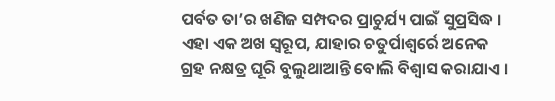ପର୍ବତ ତା’ର ଖଣିଜ ସମ୍ପଦର ପ୍ରାଚୁର୍ଯ୍ୟ ପାଇଁ ସୁପ୍ରସିଦ୍ଧ । ଏହା ଏକ ଅଖ ସ୍ୱରୂପ, ଯାହାର ଚତୁର୍ପାଶ୍ୱର୍ରେ ଅନେକ ଗ୍ରହ ନକ୍ଷତ୍ର ଘୂରି ବୁଲୁଥାଆନ୍ତି ବୋଲି ବିଶ୍ୱାସ କରାଯାଏ ।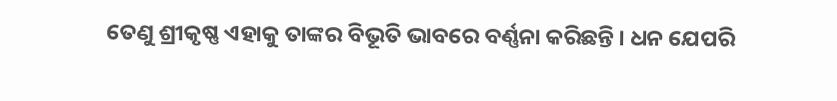ତେଣୁ ଶ୍ରୀକୃଷ୍ଣ ଏହାକୁ ତାଙ୍କର ବିଭୂତି ଭାବରେ ବର୍ଣ୍ଣନା କରିଛନ୍ତି । ଧନ ଯେପରି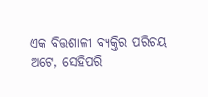ଏକ ବିତ୍ତଶାଳୀ ବ୍ୟକ୍ତିର ପରିଚୟ ଅଟେ, ସେହିପରି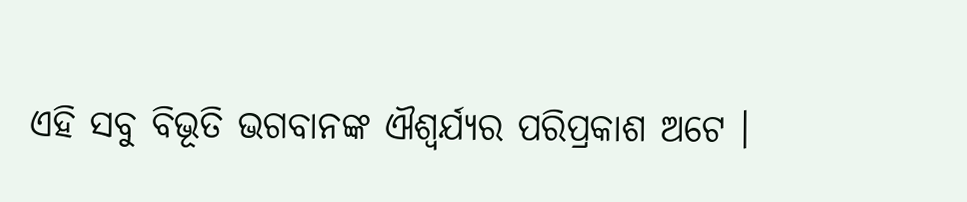ଏହି ସବୁ ବିଭୂତି ଭଗବାନଙ୍କ ଐଶ୍ୱର୍ଯ୍ୟର ପରିପ୍ରକାଶ ଅଟେ ।